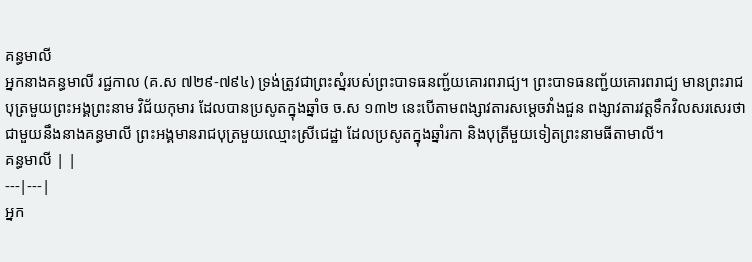គន្ធមាលី
អ្នកនាងគន្ធមាលី រជ្ជកាល (គ.ស ៧២៩-៧៩៤) ទ្រង់ត្រូវជាព្រះស្នំរបស់ព្រះបាទធនញ្ជ័យគោរពរាជ្យ។ ព្រះបាទធនញ្ជ័យគោរពរាជ្យ មានព្រះរាជបុត្រមួយព្រះអង្គព្រះនាម វិជ័យកុមារ ដែលបានប្រសូតក្នុងឆ្នាំច ច.ស ១៣២ នេះបើតាមពង្សាវតារសម្ដេចវាំងជួន ពង្សាវតារវត្ដទឹកវិលសរសេរថា ជាមួយនឹងនាងគន្ធមាលី ព្រះអង្គមានរាជបុត្រមួយឈ្មោះស្រីជេដ្ឋា ដែលប្រសូតក្នុងឆ្នាំរកា និងបុត្រីមួយទៀតព្រះនាមធីតាមាលី។
គន្ធមាលី | |
---|---|
អ្នក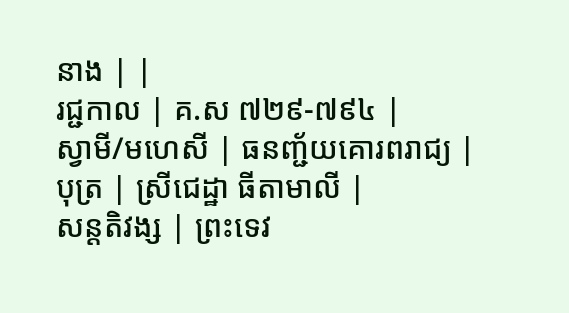នាង | |
រជ្ជកាល | គ.ស ៧២៩-៧៩៤ |
ស្វាមី/មហេសី | ធនញ្ជ័យគោរពរាជ្យ |
បុត្រ | ស្រីជេដ្ឋា ធីតាមាលី |
សន្តតិវង្ស | ព្រះទេវ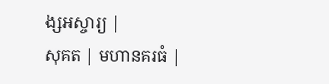ង្សអស្ចារ្យ |
សុគត | មហានគរធំ |